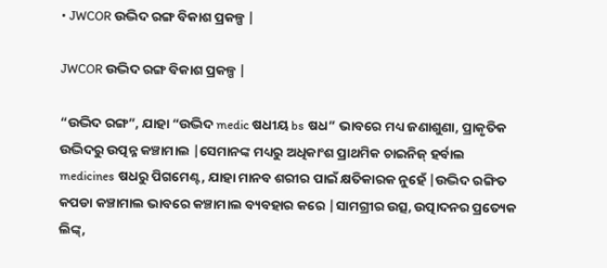• JWCOR ଉଦ୍ଭିଦ ରଙ୍ଗ ବିକାଶ ପ୍ରକଳ୍ପ |

JWCOR ଉଦ୍ଭିଦ ରଙ୍ଗ ବିକାଶ ପ୍ରକଳ୍ପ |

“ଉଦ୍ଭିଦ ରଙ୍ଗ”, ଯାହା “ଉଦ୍ଭିଦ medic ଷଧୀୟ bs ଷଧ” ଭାବରେ ମଧ୍ୟ ଜଣାଶୁଣା, ପ୍ରାକୃତିକ ଉଦ୍ଭିଦରୁ ଉତ୍ପନ୍ନ କଞ୍ଚାମାଲ |ସେମାନଙ୍କ ମଧ୍ୟରୁ ଅଧିକାଂଶ ପ୍ରାଥମିକ ଚାଇନିଜ୍ ହର୍ବାଲ medicines ଷଧରୁ ପିଗମେଣ୍ଟ, ଯାହା ମାନବ ଶରୀର ପାଇଁ କ୍ଷତିକାରକ ନୁହେଁ |ଉଦ୍ଭିଦ ରଙ୍ଗିତ କପଡା କଞ୍ଚାମାଲ ଭାବରେ କଞ୍ଚାମାଲ ବ୍ୟବହାର କରେ |ସାମଗ୍ରୀର ଉତ୍ସ, ଉତ୍ପାଦନର ପ୍ରତ୍ୟେକ ଲିଙ୍କ୍,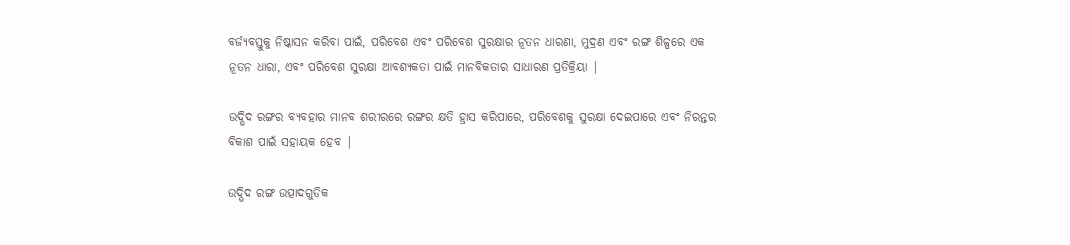ବର୍ଜ୍ୟବସ୍ତୁକୁ ନିଷ୍କାସନ କରିବା ପାଇଁ, ପରିବେଶ ଏବଂ ପରିବେଶ ସୁରକ୍ଷାର ନୂତନ ଧାରଣା, ମୁଦ୍ରଣ ଏବଂ ରଙ୍ଗ ଶିଳ୍ପରେ ଏକ ନୂତନ ଧାରା, ଏବଂ ପରିବେଶ ସୁରକ୍ଷା ଆବଶ୍ୟକତା ପାଇଁ ମାନବିକତାର ସାଧାରଣ ପ୍ରତିକ୍ରିୟା |

ଉଦ୍ଭିଦ ରଙ୍ଗର ବ୍ୟବହାର ମାନବ ଶରୀରରେ ରଙ୍ଗର କ୍ଷତି ହ୍ରାସ କରିପାରେ, ପରିବେଶକୁ ସୁରକ୍ଷା ଦେଇପାରେ ଏବଂ ନିରନ୍ତର ବିକାଶ ପାଇଁ ସହାୟକ ହେବ |

ଉଦ୍ଭିଦ ରଙ୍ଗ ଉତ୍ପାଦଗୁଡିକ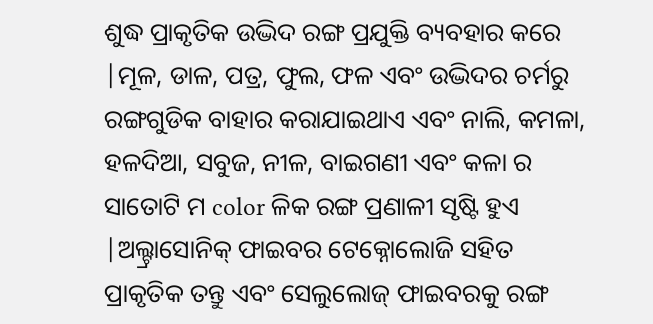ଶୁଦ୍ଧ ପ୍ରାକୃତିକ ଉଦ୍ଭିଦ ରଙ୍ଗ ପ୍ରଯୁକ୍ତି ବ୍ୟବହାର କରେ |ମୂଳ, ଡାଳ, ପତ୍ର, ଫୁଲ, ଫଳ ଏବଂ ଉଦ୍ଭିଦର ଚର୍ମରୁ ରଙ୍ଗଗୁଡିକ ବାହାର କରାଯାଇଥାଏ ଏବଂ ନାଲି, କମଳା, ହଳଦିଆ, ସବୁଜ, ନୀଳ, ବାଇଗଣୀ ଏବଂ କଳା ର ସାତୋଟି ମ color ଳିକ ରଙ୍ଗ ପ୍ରଣାଳୀ ସୃଷ୍ଟି ହୁଏ |ଅଲ୍ଟ୍ରାସୋନିକ୍ ଫାଇବର ଟେକ୍ନୋଲୋଜି ସହିତ ପ୍ରାକୃତିକ ତନ୍ତୁ ଏବଂ ସେଲୁଲୋଜ୍ ଫାଇବରକୁ ରଙ୍ଗ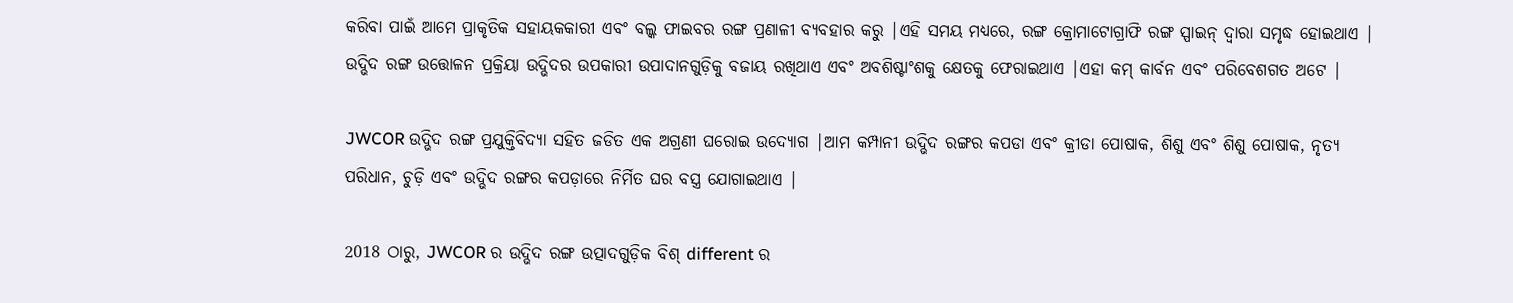କରିବା ପାଇଁ ଆମେ ପ୍ରାକୃତିକ ସହାୟକକାରୀ ଏବଂ ବଲ୍କ ଫାଇବର ରଙ୍ଗ ପ୍ରଣାଳୀ ବ୍ୟବହାର କରୁ |ଏହି ସମୟ ମଧ୍ୟରେ, ରଙ୍ଗ କ୍ରୋମାଟୋଗ୍ରାଫି ରଙ୍ଗ ସ୍ପାଇନ୍ ଦ୍ୱାରା ସମୃଦ୍ଧ ହୋଇଥାଏ | ଉଦ୍ଭିଦ ରଙ୍ଗ ଉତ୍ତୋଳନ ପ୍ରକ୍ରିୟା ଉଦ୍ଭିଦର ଉପକାରୀ ଉପାଦାନଗୁଡ଼ିକୁ ବଜାୟ ରଖିଥାଏ ଏବଂ ଅବଶିଷ୍ଟାଂଶକୁ କ୍ଷେତକୁ ଫେରାଇଥାଏ |ଏହା କମ୍ କାର୍ବନ ଏବଂ ପରିବେଶଗତ ଅଟେ |

JWCOR ଉଦ୍ଭିଦ ରଙ୍ଗ ପ୍ରଯୁକ୍ତିବିଦ୍ୟା ସହିତ ଜଡିତ ଏକ ଅଗ୍ରଣୀ ଘରୋଇ ଉଦ୍ୟୋଗ |ଆମ କମ୍ପାନୀ ଉଦ୍ଭିଦ ରଙ୍ଗର କପଡା ଏବଂ କ୍ରୀଡା ପୋଷାକ, ଶିଶୁ ଏବଂ ଶିଶୁ ପୋଷାକ, ନୃତ୍ୟ ପରିଧାନ, ଚୁଡ଼ି ଏବଂ ଉଦ୍ଭିଦ ରଙ୍ଗର କପଡ଼ାରେ ନିର୍ମିତ ଘର ବସ୍ତ୍ର ଯୋଗାଇଥାଏ |

2018 ଠାରୁ, JWCOR ର ଉଦ୍ଭିଦ ରଙ୍ଗ ଉତ୍ପାଦଗୁଡ଼ିକ ବିଶ୍ different ର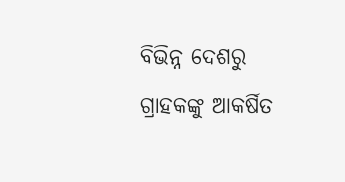ବିଭିନ୍ନ ଦେଶରୁ ଗ୍ରାହକଙ୍କୁ ଆକର୍ଷିତ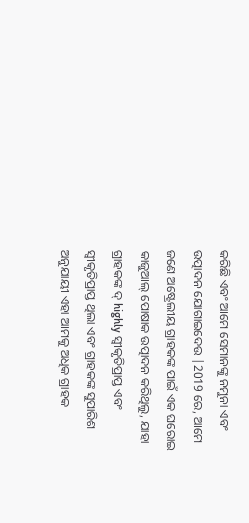କରିଛି ଏବଂ ଆମେ ସେମାନଙ୍କୁ ନମୁନା ଏବଂ ଉତ୍ପାଦନ ଯୋଗାଇଦେଉ |2019 ରେ, ଆମେ ଜଣେ ଅଷ୍ଟ୍ରେଲୀୟ ଗ୍ରାହକଙ୍କ ପାଇଁ ଏକ ଘରୋଇ କାଜୁଆଲ୍ ପୋଷାକ ଉତ୍ପାଦନ କରିଥିଲୁ, ଯାହା ଗ୍ରାହକଙ୍କ ଦ୍ highly ସ୍ୱୀକୃତିପ୍ରାପ୍ତ ଏବଂ ସ୍ୱୀକୃତିପ୍ରାପ୍ତ ଥିଲା ଏବଂ ଗ୍ରାହକଙ୍କ ସୁପାରିଶ ଅନୁଯାୟୀ ଏହା ଆମକୁ ଅଧିକ ଗ୍ରାହକ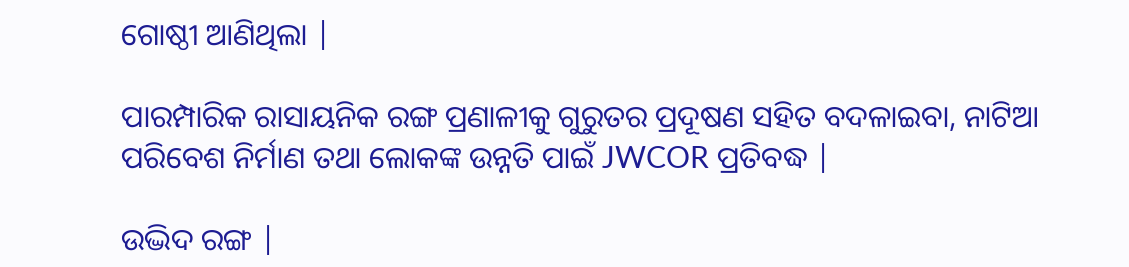ଗୋଷ୍ଠୀ ଆଣିଥିଲା |

ପାରମ୍ପାରିକ ରାସାୟନିକ ରଙ୍ଗ ପ୍ରଣାଳୀକୁ ଗୁରୁତର ପ୍ରଦୂଷଣ ସହିତ ବଦଳାଇବା, ନାଟିଆ ପରିବେଶ ନିର୍ମାଣ ତଥା ଲୋକଙ୍କ ଉନ୍ନତି ପାଇଁ JWCOR ପ୍ରତିବଦ୍ଧ |

ଉଦ୍ଭିଦ ରଙ୍ଗ |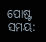ପୋଷ୍ଟ ସମୟ: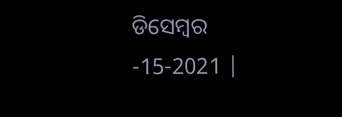ଡିସେମ୍ବର -15-2021 |